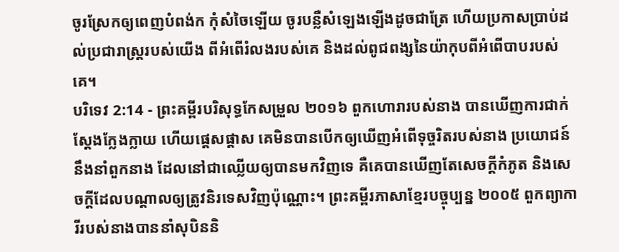ចូរស្រែកឲ្យពេញបំពង់ក កុំសំចៃឡើយ ចូរបន្លឺសំឡេងឡើងដូចជាត្រែ ហើយប្រកាសប្រាប់ដល់ប្រជារាស្ត្ររបស់យើង ពីអំពើរំលងរបស់គេ និងដល់ពូជពង្សនៃយ៉ាកុបពីអំពើបាបរបស់គេ។
បរិទេវ 2:14 - ព្រះគម្ពីរបរិសុទ្ធកែសម្រួល ២០១៦ ពួកហោរារបស់នាង បានឃើញការជាក់ស្តែងក្លែងក្លាយ ហើយផ្តេសផ្តាស គេមិនបានបើកឲ្យឃើញអំពើទុច្ចរិតរបស់នាង ប្រយោជន៍នឹងនាំពួកនាង ដែលនៅជាឈ្លើយឲ្យបានមកវិញទេ គឺគេបានឃើញតែសេចក្ដីកំភូត និងសេចក្ដីដែលបណ្ដាលឲ្យត្រូវនិរទេសវិញប៉ុណ្ណោះ។ ព្រះគម្ពីរភាសាខ្មែរបច្ចុប្បន្ន ២០០៥ ពួកព្យាការីរបស់នាងបាននាំសុបិននិ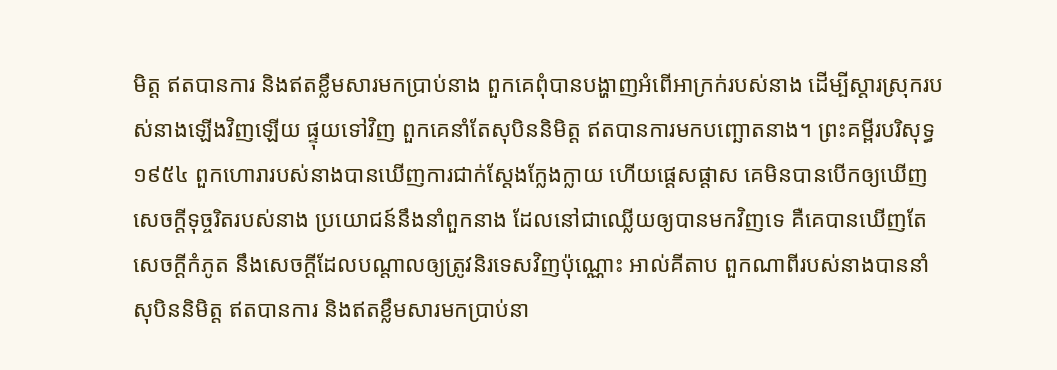មិត្ត ឥតបានការ និងឥតខ្លឹមសារមកប្រាប់នាង ពួកគេពុំបានបង្ហាញអំពើអាក្រក់របស់នាង ដើម្បីស្ដារស្រុករបស់នាងឡើងវិញឡើយ ផ្ទុយទៅវិញ ពួកគេនាំតែសុបិននិមិត្ត ឥតបានការមកបញ្ឆោតនាង។ ព្រះគម្ពីរបរិសុទ្ធ ១៩៥៤ ពួកហោរារបស់នាងបានឃើញការជាក់ស្តែងក្លែងក្លាយ ហើយផ្តេសផ្តាស គេមិនបានបើកឲ្យឃើញសេចក្ដីទុច្ចរិតរបស់នាង ប្រយោជន៍នឹងនាំពួកនាង ដែលនៅជាឈ្លើយឲ្យបានមកវិញទេ គឺគេបានឃើញតែសេចក្ដីកំភូត នឹងសេចក្ដីដែលបណ្តាលឲ្យត្រូវនិរទេសវិញប៉ុណ្ណោះ អាល់គីតាប ពួកណាពីរបស់នាងបាននាំសុបិននិមិត្ត ឥតបានការ និងឥតខ្លឹមសារមកប្រាប់នា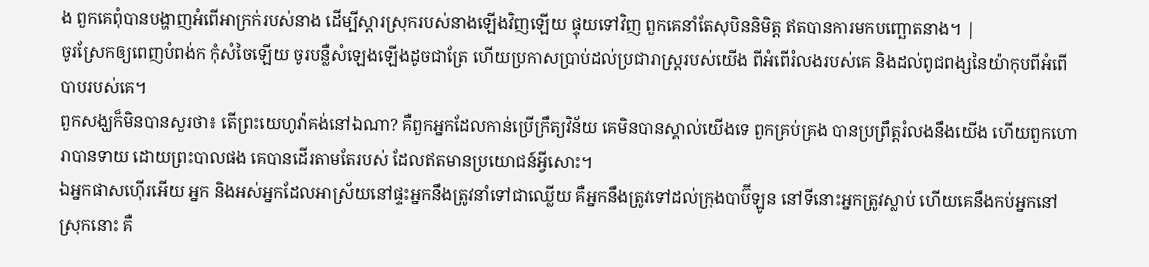ង ពួកគេពុំបានបង្ហាញអំពើអាក្រក់របស់នាង ដើម្បីស្ដារស្រុករបស់នាងឡើងវិញឡើយ ផ្ទុយទៅវិញ ពួកគេនាំតែសុបិននិមិត្ត ឥតបានការមកបញ្ឆោតនាង។ |
ចូរស្រែកឲ្យពេញបំពង់ក កុំសំចៃឡើយ ចូរបន្លឺសំឡេងឡើងដូចជាត្រែ ហើយប្រកាសប្រាប់ដល់ប្រជារាស្ត្ររបស់យើង ពីអំពើរំលងរបស់គេ និងដល់ពូជពង្សនៃយ៉ាកុបពីអំពើបាបរបស់គេ។
ពួកសង្ឃក៏មិនបានសួរថា៖ តើព្រះយេហូវ៉ាគង់នៅឯណា? គឺពួកអ្នកដែលកាន់ប្រើក្រឹត្យវិន័យ គេមិនបានស្គាល់យើងទេ ពួកគ្រប់គ្រង បានប្រព្រឹត្តរំលងនឹងយើង ហើយពួកហោរាបានទាយ ដោយព្រះបាលផង គេបានដើរតាមតែរបស់ ដែលឥតមានប្រយោជន៍អ្វីសោះ។
ឯអ្នកផាសហ៊ើរអើយ អ្នក និងអស់អ្នកដែលអាស្រ័យនៅផ្ទះអ្នកនឹងត្រូវនាំទៅជាឈ្លើយ គឺអ្នកនឹងត្រូវទៅដល់ក្រុងបាប៊ីឡូន នៅទីនោះអ្នកត្រូវស្លាប់ ហើយគេនឹងកប់អ្នកនៅស្រុកនោះ គឺ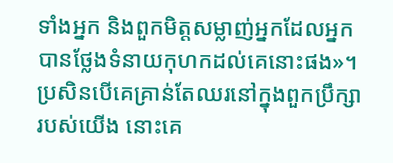ទាំងអ្នក និងពួកមិត្តសម្លាញ់អ្នកដែលអ្នកបានថ្លែងទំនាយកុហកដល់គេនោះផង»។
ប្រសិនបើគេគ្រាន់តែឈរនៅក្នុងពួកប្រឹក្សារបស់យើង នោះគេ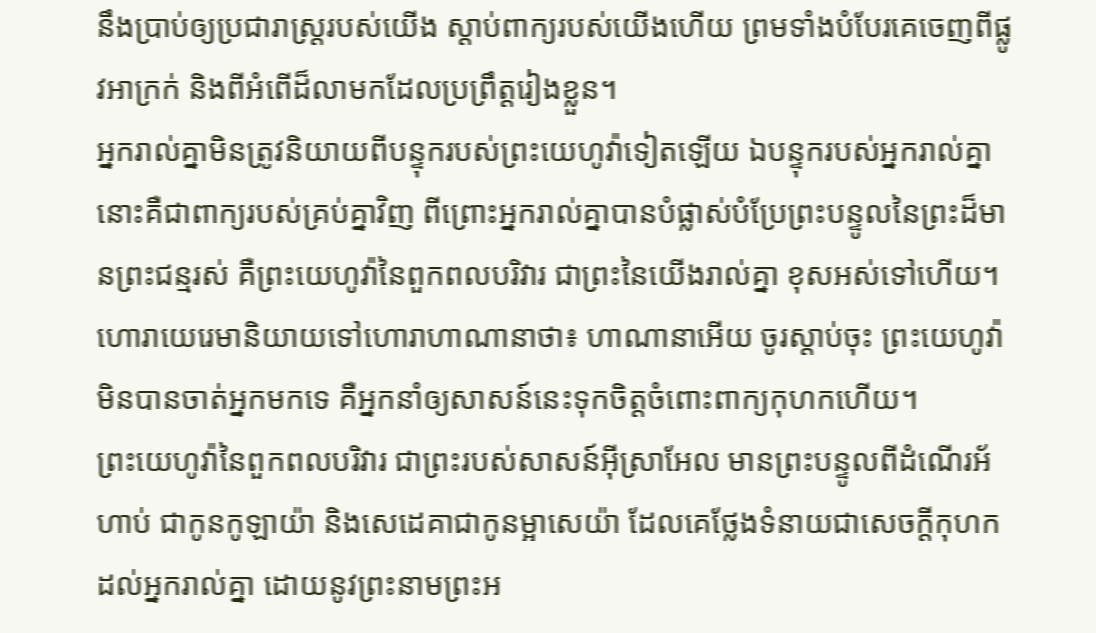នឹងប្រាប់ឲ្យប្រជារាស្ត្ររបស់យើង ស្តាប់ពាក្យរបស់យើងហើយ ព្រមទាំងបំបែរគេចេញពីផ្លូវអាក្រក់ និងពីអំពើដ៏លាមកដែលប្រព្រឹត្តរៀងខ្លួន។
អ្នករាល់គ្នាមិនត្រូវនិយាយពីបន្ទុករបស់ព្រះយេហូវ៉ាទៀតឡើយ ឯបន្ទុករបស់អ្នករាល់គ្នា នោះគឺជាពាក្យរបស់គ្រប់គ្នាវិញ ពីព្រោះអ្នករាល់គ្នាបានបំផ្លាស់បំប្រែព្រះបន្ទូលនៃព្រះដ៏មានព្រះជន្មរស់ គឺព្រះយេហូវ៉ានៃពួកពលបរិវារ ជាព្រះនៃយើងរាល់គ្នា ខុសអស់ទៅហើយ។
ហោរាយេរេមានិយាយទៅហោរាហាណានាថា៖ ហាណានាអើយ ចូរស្តាប់ចុះ ព្រះយេហូវ៉ាមិនបានចាត់អ្នកមកទេ គឺអ្នកនាំឲ្យសាសន៍នេះទុកចិត្តចំពោះពាក្យកុហកហើយ។
ព្រះយេហូវ៉ានៃពួកពលបរិវារ ជាព្រះរបស់សាសន៍អ៊ីស្រាអែល មានព្រះបន្ទូលពីដំណើរអ័ហាប់ ជាកូនកូឡាយ៉ា និងសេដេគាជាកូនម្អាសេយ៉ា ដែលគេថ្លែងទំនាយជាសេចក្ដីកុហកដល់អ្នករាល់គ្នា ដោយនូវព្រះនាមព្រះអ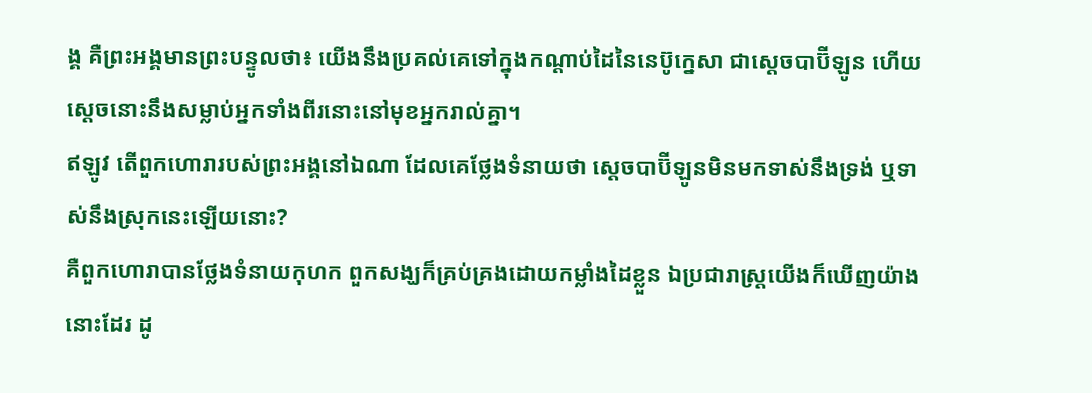ង្គ គឺព្រះអង្គមានព្រះបន្ទូលថា៖ យើងនឹងប្រគល់គេទៅក្នុងកណ្ដាប់ដៃនៃនេប៊ូក្នេសា ជាស្តេចបាប៊ីឡូន ហើយស្តេចនោះនឹងសម្លាប់អ្នកទាំងពីរនោះនៅមុខអ្នករាល់គ្នា។
ឥឡូវ តើពួកហោរារបស់ព្រះអង្គនៅឯណា ដែលគេថ្លែងទំនាយថា ស្តេចបាប៊ីឡូនមិនមកទាស់នឹងទ្រង់ ឬទាស់នឹងស្រុកនេះឡើយនោះ?
គឺពួកហោរាបានថ្លែងទំនាយកុហក ពួកសង្ឃក៏គ្រប់គ្រងដោយកម្លាំងដៃខ្លួន ឯប្រជារាស្ត្រយើងក៏ឃើញយ៉ាងនោះដែរ ដូ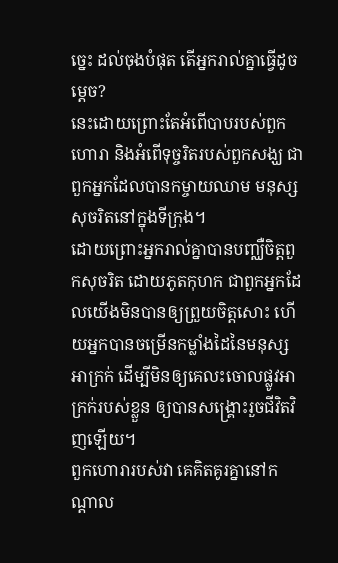ច្នេះ ដល់ចុងបំផុត តើអ្នករាល់គ្នាធ្វើដូចម្តេច?
នេះដោយព្រោះតែអំពើបាបរបស់ពួកហោរា និងអំពើទុច្ចរិតរបស់ពួកសង្ឃ ជាពួកអ្នកដែលបានកម្ចាយឈាម មនុស្សសុចរិតនៅក្នុងទីក្រុង។
ដោយព្រោះអ្នករាល់គ្នាបានបញ្ឈឺចិត្តពួកសុចរិត ដោយភូតកុហក ជាពួកអ្នកដែលយើងមិនបានឲ្យព្រួយចិត្តសោះ ហើយអ្នកបានចម្រើនកម្លាំងដៃនៃមនុស្សអាក្រក់ ដើម្បីមិនឲ្យគេលះចោលផ្លូវអាក្រក់របស់ខ្លួន ឲ្យបានសង្គ្រោះរួចជីវិតវិញឡើយ។
ពួកហោរារបស់វា គេគិតគូរគ្នានៅកណ្ដាល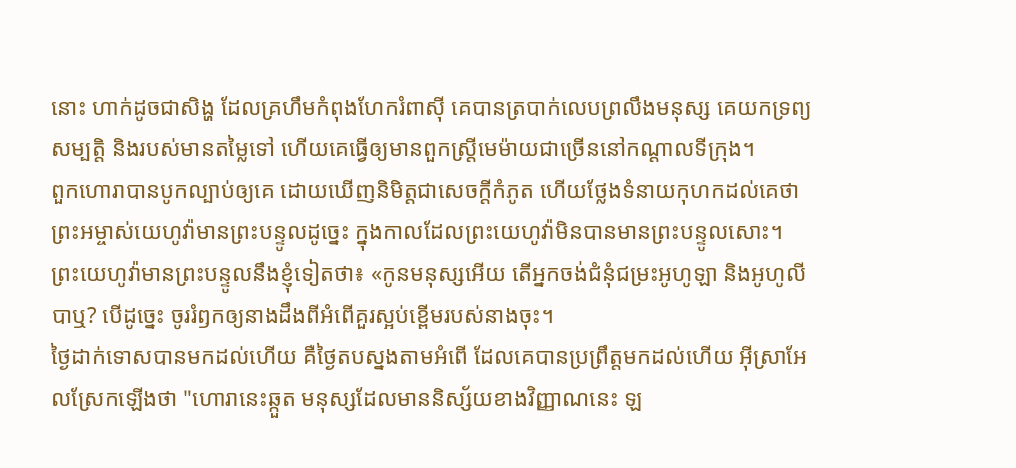នោះ ហាក់ដូចជាសិង្ហ ដែលគ្រហឹមកំពុងហែករំពាស៊ី គេបានត្របាក់លេបព្រលឹងមនុស្ស គេយកទ្រព្យសម្បត្តិ និងរបស់មានតម្លៃទៅ ហើយគេធ្វើឲ្យមានពួកស្ត្រីមេម៉ាយជាច្រើននៅកណ្ដាលទីក្រុង។
ពួកហោរាបានបូកល្បាប់ឲ្យគេ ដោយឃើញនិមិត្តជាសេចក្ដីកំភូត ហើយថ្លែងទំនាយកុហកដល់គេថា ព្រះអម្ចាស់យេហូវ៉ាមានព្រះបន្ទូលដូច្នេះ ក្នុងកាលដែលព្រះយេហូវ៉ាមិនបានមានព្រះបន្ទូលសោះ។
ព្រះយេហូវ៉ាមានព្រះបន្ទូលនឹងខ្ញុំទៀតថា៖ «កូនមនុស្សអើយ តើអ្នកចង់ជំនុំជម្រះអូហូឡា និងអូហូលីបាឬ? បើដូច្នេះ ចូររំឭកឲ្យនាងដឹងពីអំពើគួរស្អប់ខ្ពើមរបស់នាងចុះ។
ថ្ងៃដាក់ទោសបានមកដល់ហើយ គឺថ្ងៃតបស្នងតាមអំពើ ដែលគេបានប្រព្រឹត្តមកដល់ហើយ អ៊ីស្រាអែលស្រែកឡើងថា "ហោរានេះឆ្កួត មនុស្សដែលមាននិស្ស័យខាងវិញ្ញាណនេះ ឡ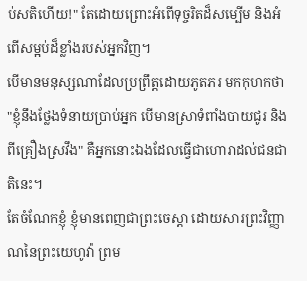ប់សតិហើយ!" តែដោយព្រោះអំពើទុច្ចរិតដ៏សម្បើម និងអំពើសម្អប់ដ៏ខ្លាំងរបស់អ្នកវិញ។
បើមានមនុស្សណាដែលប្រព្រឹត្តដោយភូតភរ មកកុហកថា "ខ្ញុំនឹងថ្លែងទំនាយប្រាប់អ្នក បើមានស្រាទំពាំងបាយជូរ និងពីគ្រឿងស្រវឹង" គឺអ្នកនោះឯងដែលធ្វើជាហោរាដល់ជនជាតិនេះ។
តែចំណែកខ្ញុំ ខ្ញុំមានពេញជាព្រះចេស្តា ដោយសារព្រះវិញ្ញាណនៃព្រះយេហូវ៉ា ព្រម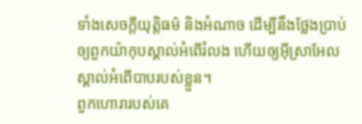ទាំងសេចក្ដីយុត្តិធម៌ និងអំណាច ដើម្បីនឹងថ្លែងប្រាប់ឲ្យពួកយ៉ាកុបស្គាល់អំពើរំលង ហើយឲ្យអ៊ីស្រាអែលស្គាល់អំពើបាបរបស់ខ្លួន។
ពួកហោរារបស់គេ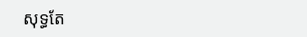សុទ្ធតែ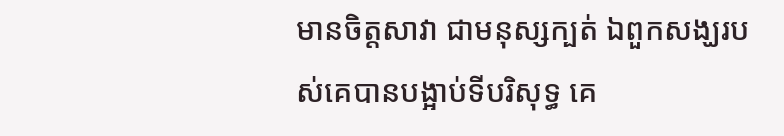មានចិត្តសាវា ជាមនុស្សក្បត់ ឯពួកសង្ឃរបស់គេបានបង្អាប់ទីបរិសុទ្ធ គេ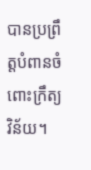បានប្រព្រឹត្តបំពានចំពោះក្រឹត្យវិន័យ។